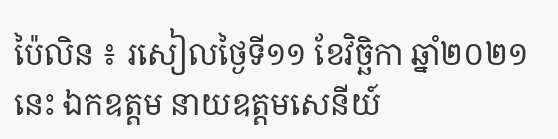ប៉ៃលិន ៖ រសៀលថ្ងៃទី១១ ខែវិច្ឆិកា ឆ្នាំ២០២១ នេះ ឯកឧត្តម នាយឧត្តមសេនីយ៍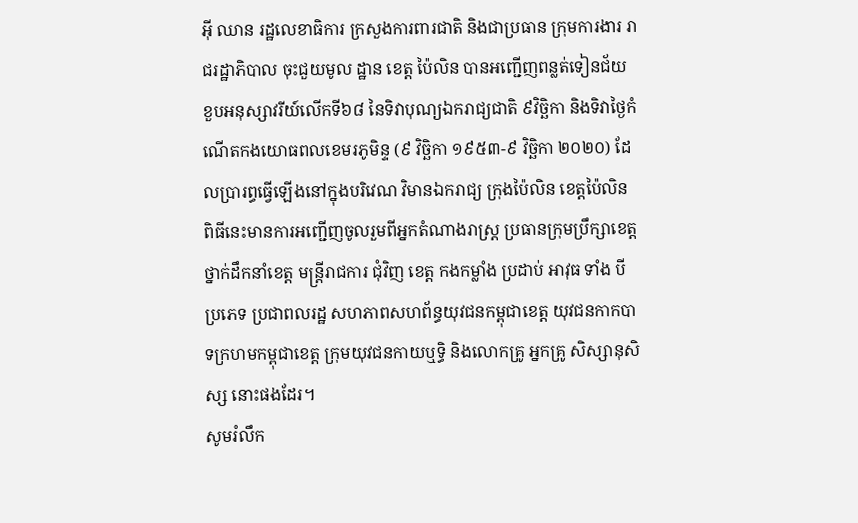អ៊ី ឈាន រដ្ឋលេខាធិការ ក្រសួងការពារជាតិ និងជាប្រធាន ក្រុមការងារ រាជរដ្ឋាភិបាល ចុះជួយមូល ដ្ឋាន ខេត្ត ប៉ៃលិន បានអញ្ជើញពន្លត់ទៀនជ័យ ខួបអនុស្សាវរីយ៍លើកទី៦៨ នៃទិវាបុណ្យឯករាជ្យជាតិ ៩វិច្ឆិកា និងទិវាថ្ងៃកំណើតកងយោធពលខេមរភូមិន្ទ (៩ វិច្ឆិកា ១៩៥៣-៩ វិច្ឆិកា ២០២០) ដែលប្រារព្ធធ្វើឡើងនៅក្នុងបរិវេណ វិមានឯករាជ្យ ក្រុងប៉ៃលិន ខេត្តប៉ៃលិន ពិធីនេះមានការអញ្ជើញចូលរួមពីអ្នកតំណាងរាស្ត្រ ប្រធានក្រុមប្រឹក្សាខេត្ត ថ្នាក់ដឹកនាំខេត្ត មន្ត្រីរាជការ ជុំវិញ ខេត្ត កងកម្លាំង ប្រដាប់ អាវុធ ទាំង បីប្រភេទ ប្រជាពលរដ្ឋ សហភាពសហព័ន្ធយុវជនកម្ពុជាខេត្ត យុវជនកាកបាទក្រហមកម្ពុជាខេត្ត ក្រុមយុវជនកាយឬទ្ធិ និងលោកគ្រូ អ្នកគ្រូ សិស្សានុសិស្ស នោះផងដែរ។
សូមរំលឹក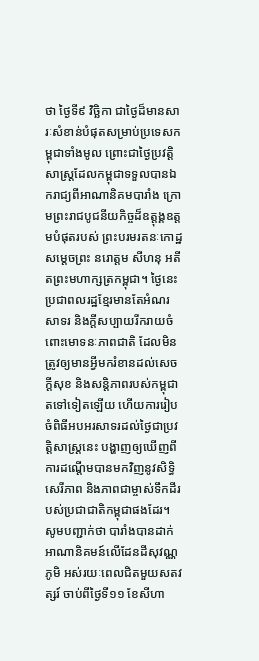ថា ថ្ងៃទី៩ វិច្ឆិកា ជាថ្ងៃដ៏មានសារៈសំខាន់បំផុតសម្រាប់ប្រទេសកម្ពុជាទាំងមូល ព្រោះជាថ្ងៃប្រវត្តិសាស្រ្តដែលកម្ពុជាទទួលបានឯករាជ្យពីអាណានិគមបារាំង ក្រោមព្រះរាជបូជនីយកិច្ចដ៏ឧត្តុង្គឧត្តមបំផុតរបស់ ព្រះបរមរតនៈកោដ្ឋ សម្តេចព្រះ នរោត្តម សីហនុ អតីតព្រះមហាក្សត្រកម្ពុជា។ ថ្ងៃនេះប្រជាពលរដ្ឋខ្មែរមានតែអំណរសាទរ និងក្តីសប្បាយរីករាយចំពោះមោទនៈភាពជាតិ ដែលមិនត្រូវឲ្យមានអ្វីមករំខានដល់សេចក្តីសុខ និងសន្តិភាពរបស់កម្ពុជាតទៅទៀតឡើយ ហើយការរៀបចំពិធីអបអរសាទរដល់ថ្ងៃជាប្រវត្តិសាស្ត្រនេះ បង្ហាញឲ្យឃើញពីការដណ្តើមបានមកវិញនូវសិទ្ធិសេរីភាព និងភាពជាម្ចាស់ទឹកដីរបស់ប្រជាជាតិកម្ពុជាផងដែរ។
សូមបញ្ជាក់ថា បារាំងបានដាក់អាណានិគមន៍លើដែនដីសុវណ្ណភូមិ អស់រយៈពេលជិតមួយសតវត្សរ៍ ចាប់ពីថ្ងៃទី១១ ខែសីហា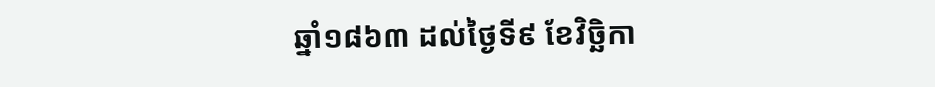ឆ្នាំ១៨៦៣ ដល់ថ្ងៃទី៩ ខែវិច្ឆិកា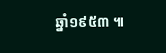ឆ្នាំ១៩៥៣ ៕